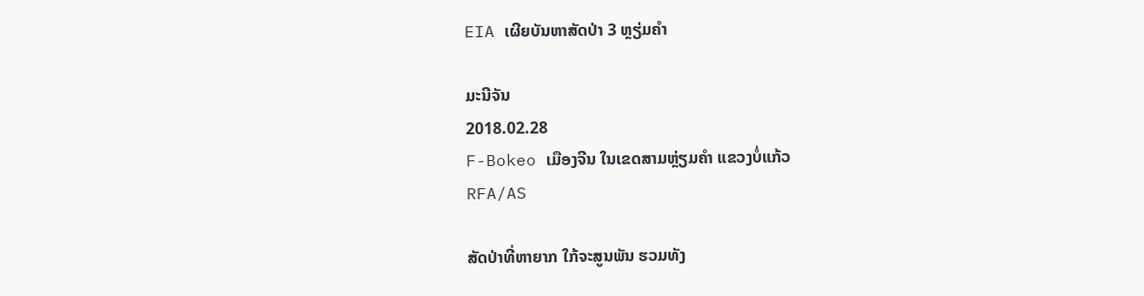EIA ເຜີຍບັນຫາສັດປ່າ 3 ຫຼຽ່ມຄໍາ

ມະນີຈັນ
2018.02.28
F-Bokeo ເມືອງຈີນ ໃນເຂດສາມຫຼ່ຽມຄໍາ ແຂວງບໍ່ແກ້ວ
RFA/AS

ສັດປ່າທີ່ຫາຍາກ ໃກ້ຈະສູນພັນ ຮວມທັງ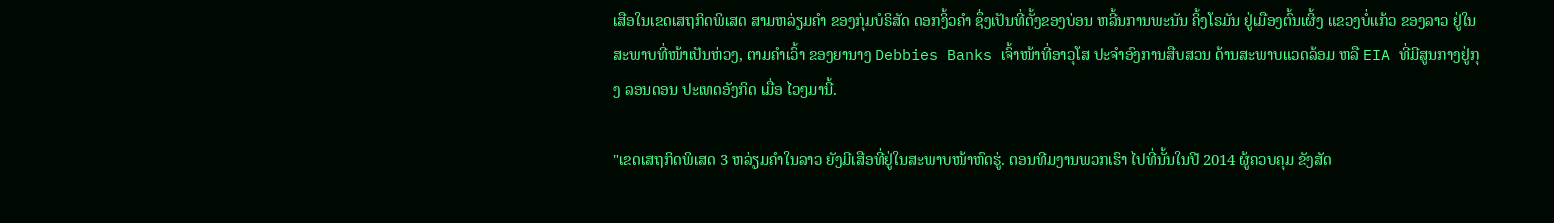ເສືອໃນເຂດເສຖກິດພິເສດ ສາມຫລ່ຽມຄໍາ ຂອງກຸ່ມບໍຣິສັດ ດອກງິ້ວຄໍາ ຊຶ່ງເປັນທີ່ຕັ້ງຂອງບ່ອນ ຫລີ້ນການພະນັນ ຄິ້ງໂຣມັນ ຢູ່ເມືອງຕົ້ນເຜິ້ງ ແຂວງບໍ່ແກ້ວ ຂອງລາວ ຢູ່ໃນສະພາບທີ່ໜ້າເປັນຫ່ວງ, ຕາມຄໍາເວົ້າ ຂອງຍານາງ Debbies Banks ເຈົ້າໜ້າທີ່ອາວຸໂສ ປະຈໍາອົງການສືບສວນ ດ້ານສະພາບແວດລ້ອມ ຫລື EIA ທີ່ມີສູນກາງຢູ່ກຸງ ລອນດອນ ປະເທດອັງກິດ ເມື່ອ ໄວໆມານີ້.

"ເຂດເສຖກິດພິເສດ 3 ຫລ່ຽມຄໍາໃນລາວ ຍັງມີເສືອທີ່ຢູ່ໃນສະພາບໜ້າຫົດຮູ່. ຕອນທີມງານພວກເຮົາ ໄປທີ່ນັ້ນໃນປີ 2014 ຜູ້ຄວບຄຸມ ຂັງສັດ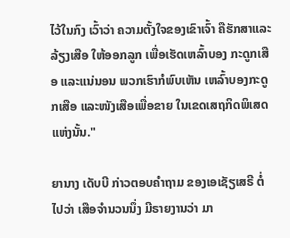ໄວ້ໃນກົງ ເວົ້າວ່າ ຄວາມຕັ້ງໃຈຂອງເຂົາເຈົ້າ ຄືຮັກສາແລະລ້ຽງເສືອ ໃຫ້ອອກລູກ ເພື່ອເຮັດເຫລົ້າບອງ ກະດູກເສືອ ແລະແນ່ນອນ ພວກເຮົາກໍພົບເຫັນ ເຫລົ້າບອງກະດູກເສືອ ແລະໜັງເສືອເພື່ອຂາຍ ໃນເຂດເສຖກິດພິເສດ ແຫ່ງນັ້ນ."

ຍານາງ ເດັບບີ ກ່າວຕອບຄໍາຖາມ ຂອງເອເຊັຽເສຣີ ຕໍ່ໄປວ່າ ເສືອຈໍານວນນຶ່ງ ມີຣາຍງານວ່າ ມາ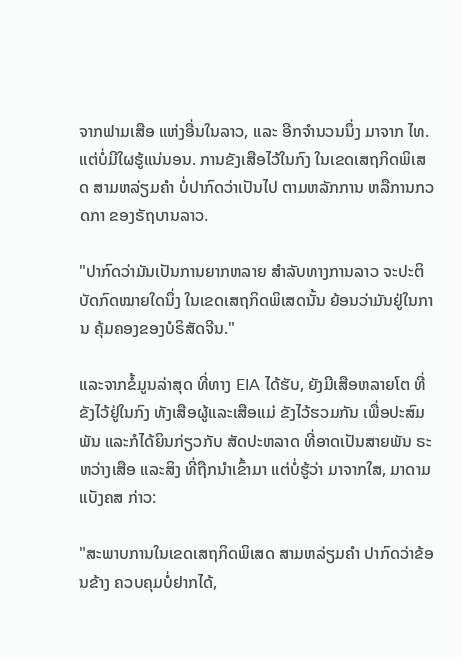ຈາກຟາມເສືອ ແຫ່ງອື່ນໃນລາວ, ແລະ ອີກຈໍານວນນຶ່ງ ມາຈາກ ໄທ. ແຕ່ບໍ່ມີໃຜຮູ້ແນ່ນອນ. ການຂັງເສືອໄວ້ໃນກົງ ໃນເຂດເສຖກິດພິເສດ ສາມຫລ່ຽມຄໍາ ບໍ່ປາກົດວ່າເປັນໄປ ຕາມຫລັກການ ຫລືການກວດກາ ຂອງຣັຖບານລາວ.

"ປາກົດວ່າມັນເປັນການຍາກຫລາຍ ສໍາລັບທາງການລາວ ຈະປະຕິບັດກົດໝາຍໃດນຶ່ງ ໃນເຂດເສຖກິດພິເສດນັ້ນ ຍ້ອນວ່າມັນຢູ່ໃນການ ຄຸ້ມຄອງຂອງບໍຣິສັດຈີນ."

ແລະຈາກຂໍ້ມູນລ່າສຸດ ທີ່ທາງ EIA ໄດ້ຮັບ, ຍັງມີເສືອຫລາຍໂຕ ທີ່ຂັງໄວ້ຢູ່ໃນກົງ ທັງເສືອຜູ້ແລະເສືອແມ່ ຂັງໄວ້ຮວມກັນ ເພື່ອປະສົມພັນ ແລະກໍໄດ້ຍິນກ່ຽວກັບ ສັດປະຫລາດ ທີ່ອາດເປັນສາຍພັນ ຣະຫວ່າງເສືອ ແລະສິງ ທີ່ຖືກນໍາເຂົ້າມາ ແຕ່ບໍ່ຮູ້ວ່າ ມາຈາກໃສ, ມາດາມ ແບັງຄສ ກ່າວ:

"ສະພາບການໃນເຂດເສຖກິດພິເສດ ສາມຫລ່ຽມຄໍາ ປາກົດວ່າຂ້ອນຂ້າງ ຄວບຄຸມບໍ່ຢາກໄດ້,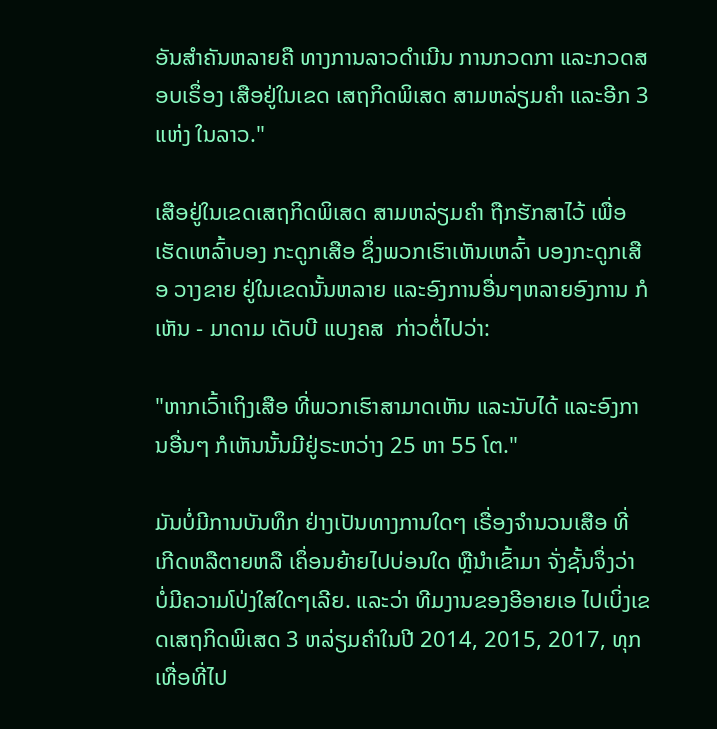ອັນສໍາຄັນຫລາຍຄື ທາງການລາວດໍາເນີນ ການກວດກາ ແລະກວດສອບເຣຶ່ອງ ເສືອຢູ່ໃນເຂດ ເສຖກິດພິເສດ ສາມຫລ່ຽມຄໍາ ແລະອີກ 3 ແຫ່ງ ໃນລາວ."

ເສືອຢູ່ໃນເຂດເສຖກິດພິເສດ ສາມຫລ່ຽມຄໍາ ຖືກຮັກສາໄວ້ ເພື່ອເຮັດເຫລົ້າບອງ ກະດູກເສືອ ຊຶ່ງພວກເຮົາເຫັນເຫລົ້າ ບອງກະດູກເສືອ ວາງຂາຍ ຢູ່ໃນເຂດນັ້ນຫລາຍ ແລະອົງການອື່ນໆຫລາຍອົງການ ກໍເຫັນ - ມາດາມ ເດັບບີ ແບງຄສ  ກ່າວຕໍ່ໄປວ່າ:

"ຫາກເວົ້າເຖິງເສືອ ທີ່ພວກເຮົາສາມາດເຫັນ ແລະນັບໄດ້ ແລະອົງການອື່ນໆ ກໍເຫັນນັ້ນມີຢູ່ຣະຫວ່າງ 25 ຫາ 55 ໂຕ."

ມັນບໍ່ມີການບັນທຶກ ຢ່າງເປັນທາງການໃດໆ ເຣື່ອງຈໍານວນເສືອ ທີ່ ເກີດຫລືຕາຍຫລື ເຄຶ່ອນຍ້າຍໄປບ່ອນໃດ ຫຼືນໍາເຂົ້າມາ ຈັ່ງຊັ້ນຈຶ່ງວ່າ ບໍ່ມີຄວາມໂປ່ງໃສໃດໆເລີຍ. ແລະວ່າ ທີມງານຂອງອີອາຍເອ ໄປເບິ່ງເຂດເສຖກິດພິເສດ 3 ຫລ່ຽມຄໍາໃນປີ 2014, 2015, 2017, ທຸກເທື່ອທີ່ໄປ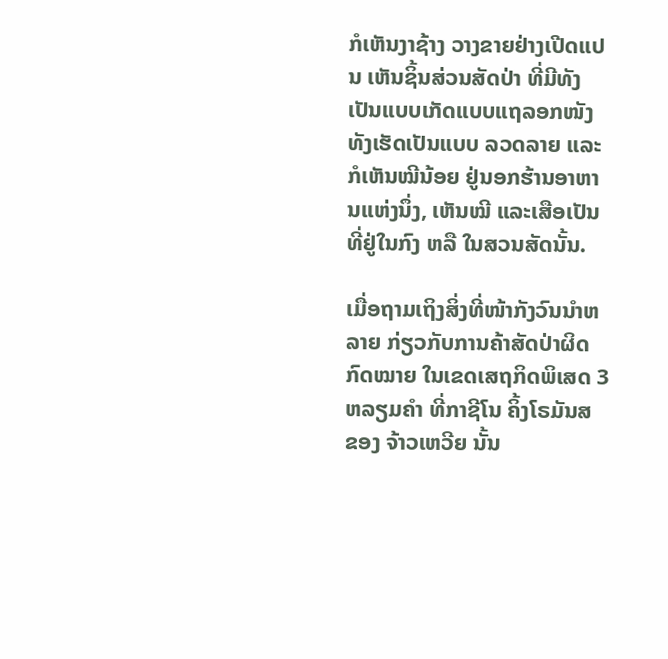ກໍເຫັນງາຊ້າງ ວາງຂາຍຢ່າງເປີດແປນ ເຫັນຊິ້ນສ່ວນສັດປ່າ ທີ່ມີທັງເປັນແບບເກັດແບບແຖລອກໜັງ ທັງເຮັດເປັນແບບ ລວດລາຍ ແລະກໍເຫັນໝີນ້ອຍ ຢູ່ນອກຮ້ານອາຫານແຫ່ງນຶ່ງ, ເຫັນໝີ ແລະເສືອເປັນ ທີ່ຢູ່ໃນກົງ ຫລື ໃນສວນສັດນັ້ນ.

ເມື່ອຖາມເຖິງສິ່ງທີ່ໜ້າກັງວົນນໍາຫລາຍ ກ່ຽວກັບການຄ້າສັດປ່າຜິດກົດໝາຍ ໃນເຂດເສຖກິດພິເສດ 3 ຫລຽມຄໍາ ທີ່ກາຊີໂນ ຄິ້ງໂຣມັນສ ຂອງ ຈ້າວເຫວີຍ ນັ້ນ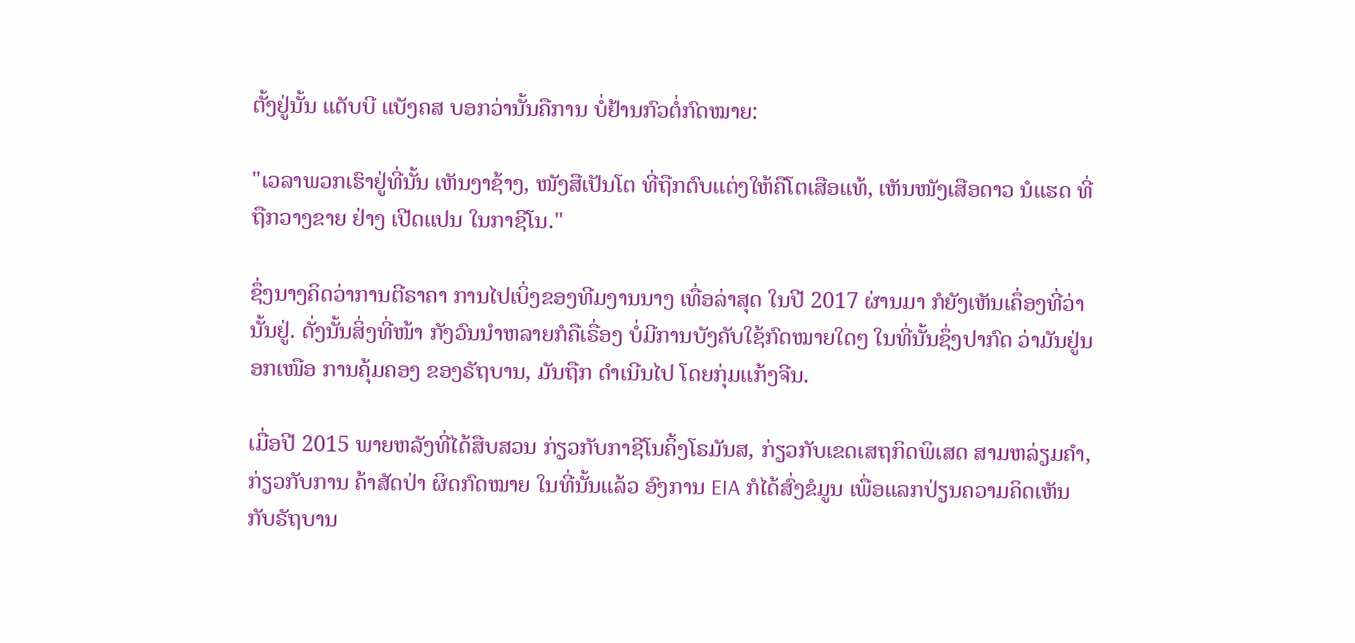ຕັ້ງຢູ່ນັ້ນ ແດັບບີ ແບັງຄສ ບອກວ່ານັ້ນຄືການ ບໍ່ຢ້ານກົວຕໍ່ກົດໝາຍ:

"ເວລາພວກເຮົາຢູ່ທີ່ນັ້ນ ເຫັນງາຊ້າງ, ໜັງສືເປັນໂຕ ທີ່ຖືກຕົບແຕ່ງໃຫ້ຄືໂຕເສືອແທ້, ເຫັນໜັງເສືອດາວ ນໍແຮດ ທີ່ຖືກວາງຂາຍ ຢ່າງ ເປີດແປນ ໃນກາຊີໂນ."

ຊຶ່ງນາງຄິດວ່າການຕີຣາຄາ ການໄປເບິ່ງຂອງທີມງານນາງ ເທື່ອລ່າສຸດ ໃນປີ 2017 ຜ່ານມາ ກໍຍັງເຫັນເຄຶ່ອງທີ່ວ່ານັ້ນຢູ່. ດັ່ງນັ້ນສິ່ງທີ່ໜ້າ ກັງວົນນໍາຫລາຍກໍຄືເຣື່ອງ ບໍ່ມີການບັງຄັບໃຊ້ກົດໝາຍໃດໆ ໃນທີ່ນັ້ນຊຶ່ງປາກົດ ວ່າມັນຢູ່ນອກເໜືອ ການຄຸ້ມຄອງ ຂອງຣັຖບານ, ມັນຖືກ ດໍາເນີນໄປ ໂດຍກຸ່ມແກ້ງຈີນ.

ເມື່ອປີ 2015 ພາຍຫລັງທີ່ໄດ້ສືບສວນ ກ່ຽວກັບກາຊີໂນຄິ້ງໂຣມັນສ, ກ່ຽວກັບເຂດເສຖກິດພິເສດ ສາມຫລ່ຽມຄໍາ, ກ່ຽວກັບການ ຄ້າສັດປ່າ ຜິດກົດໝາຍ ໃນທີ່ນັ້ນແລ້ວ ອົງການ EIA ກໍໄດ້ສົ່ງຂໍມູນ ເພື່ອແລກປ່ຽນຄວາມຄິດເຫັນ ກັບຣັຖບານ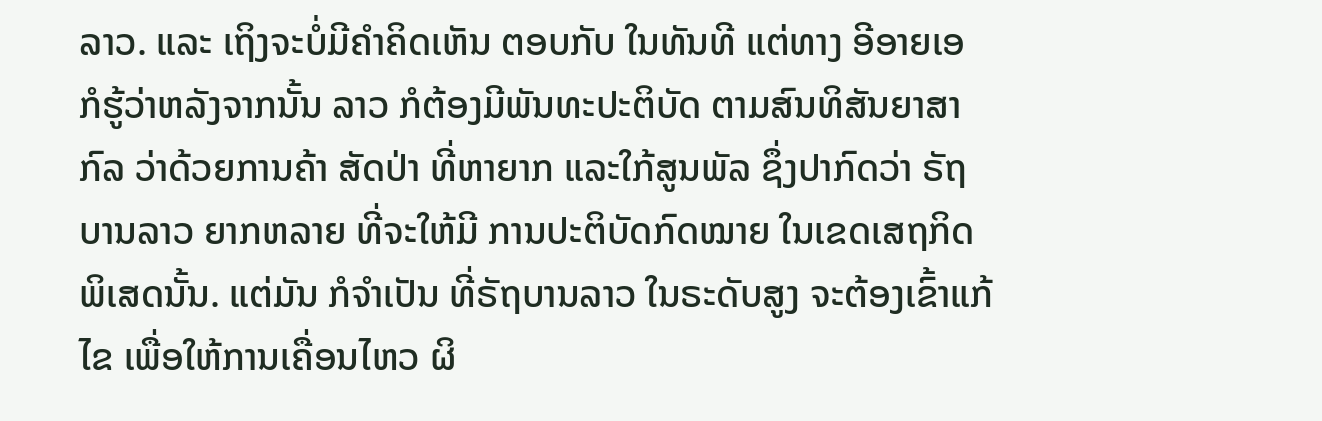ລາວ. ແລະ ເຖິງຈະບໍ່ມີຄໍາຄິດເຫັນ ຕອບກັບ ໃນທັນທີ ແຕ່ທາງ ອີອາຍເອ ກໍຮູ້ວ່າຫລັງຈາກນັ້ນ ລາວ ກໍຕ້ອງມີພັນທະປະຕິບັດ ຕາມສົນທິສັນຍາສາກົລ ວ່າດ້ວຍການຄ້າ ສັດປ່າ ທີ່ຫາຍາກ ແລະໃກ້ສູນພັລ ຊຶ່ງປາກົດວ່າ ຣັຖບານລາວ ຍາກຫລາຍ ທີ່ຈະໃຫ້ມີ ການປະຕິບັດກົດໝາຍ ໃນເຂດເສຖກິດພິເສດນັ້ນ. ແຕ່ມັນ ກໍຈໍາເປັນ ທີ່ຣັຖບານລາວ ໃນຣະດັບສູງ ຈະຕ້ອງເຂົ້າແກ້ໄຂ ເພື່ອໃຫ້ການເຄື່ອນໄຫວ ຜິ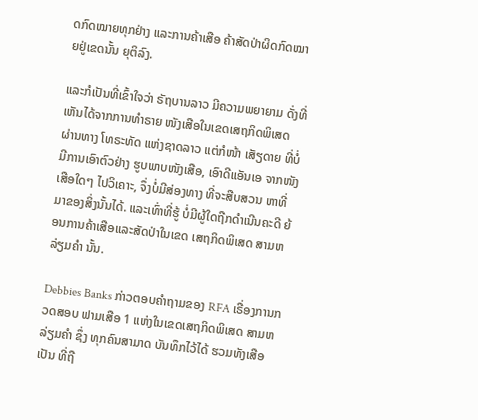ດກົດໝາຍທຸກຢ່າງ ແລະການຄ້າເສືອ ຄ້າສັດປ່າຜິດກົດໝາຍຢູ່ເຂດນັ້ນ ຍຸຕິລົງ.

ແລະກໍເປັນທີ່ເຂົ້າໃຈວ່າ ຣັຖບານລາວ ມີຄວາມພຍາຍາມ ດັ່ງທີ່ເຫັນໄດ້ຈາກການທໍາຣາຍ ໜັງເສືອໃນເຂດເສຖກິດພິເສດ ຜ່ານທາງ ໂທຣະທັດ ແຫ່ງຊາດລາວ ແຕ່ກໍໜ້າ ເສັຽດາຍ ທີ່ບໍ່ມີການເອົາຕົວຢ່າງ ຮູບພາບໜັງເສືອ, ເອົາດີແອັນເອ ຈາກໜັງເສືອໃດໆ ໄປວິເຄາະ, ຈຶ່ງບໍ່ມີສ່ອງທາງ ທີ່ຈະສືບສວນ ຫາທີ່ມາຂອງສິ່ງນັ້ນໄດ້. ແລະເທົ່າທີ່ຮູ້ ບໍ່ມີຜູ້ໃດຖືກດໍາເນີນຄະດີ ຍ້ອນການຄ້າເສືອແລະສັດປ່າໃນເຂດ ເສຖກິດພິເສດ ສາມຫລ່ຽມຄໍາ ນັ້ນ.

Debbies Banks ກ່າວຕອບຄໍາຖາມຂອງ RFA ເຣື່ອງການກວດສອບ ຟາມເສືອ 1 ແຫ່ງໃນເຂດເສຖກິດພິເສດ ສາມຫລ່ຽມຄໍາ ຊຶ່ງ ທຸກຄົນສາມາດ ບັນທຶກໄວ້ໄດ້ ຮວມທັງເສືອເປັນ ທີ່ຖື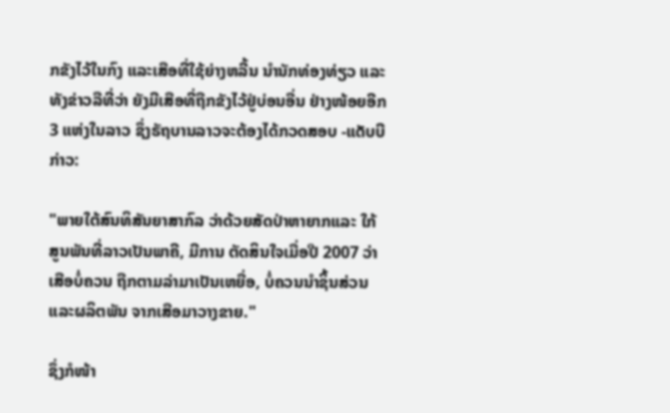ກຂັງໄວ້ໃນກົງ ແລະເສືອທີ່ໃຊ້ຍ່າງຫລີ້ນ ນໍານັກທ່ອງທ່ຽວ ແລະ ທັງຂ່າວລືທີ່ວ່າ ຍັງມີເສືອທີ່ຖືກຂັງໄວ້ຢູ່ບ່ອນອື່ນ ຢ່າງໜ້ອຍອີກ 3 ແຫ່ງໃນລາວ ຊຶ່ງຣັຖບານລາວຈະຕ້ອງໄດ້ກວດສອບ -ແດັບບີ ກ່າວ:

"ພາຍໃຕ້ສົນທິສັນຍາສາກົລ ວ່າດ້ວຍສັດປ່າຫາຍາກແລະ ໃກ້ສູນພັນທີ່ລາວເປັນພາຄີ, ມີການ ຕັດສິນໃຈເມື່ອປີ 2007 ວ່າ ເສືອບໍ່ຄວນ ຖືກຕາມລ່າມາເປັນເຫຍື່ອ, ບໍ່ຄວນນໍາຊິ້ນສ່ວນ ແລະຜລິຕພັນ ຈາກເສືອມາວາງຂາຍ."

ຊຶ່ງກໍໜ້າ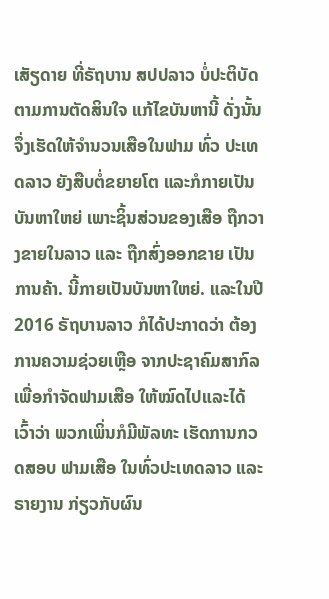ເສັຽດາຍ ທີ່ຣັຖບານ ສປປລາວ ບໍ່ປະຕິບັດ ຕາມການຕັດສິນໃຈ ແກ້ໄຂບັນຫານີ້ ດັ່ງນັ້ນຈຶ່ງເຮັດໃຫ້ຈໍານວນເສືອໃນຟາມ ທົ່ວ ປະເທດລາວ ຍັງສືບຕໍ່ຂຍາຍໂຕ ແລະກໍກາຍເປັນ ບັນຫາໃຫຍ່ ເພາະຊິ້ນສ່ວນຂອງເສືອ ຖືກວາງຂາຍໃນລາວ ແລະ ຖືກສົ່ງອອກຂາຍ ເປັນການຄ້າ. ນີ້ກາຍເປັນບັນຫາໃຫຍ່. ແລະໃນປີ 2016 ຣັຖບານລາວ ກໍໄດ້ປະກາດວ່າ ຕ້ອງການຄວາມຊ່ວຍເຫຼືອ ຈາກປະຊາຄົມສາກົລ ເພື່ອກໍາຈັດຟາມເສືອ ໃຫ້ໝົດໄປແລະໄດ້ເວົ້າວ່າ ພວກເພິ່ນກໍມີພັລທະ ເຮັດການກວດສອບ ຟາມເສືອ ໃນທົ່ວປະເທດລາວ ແລະຣາຍງານ ກ່ຽວກັບຜົນ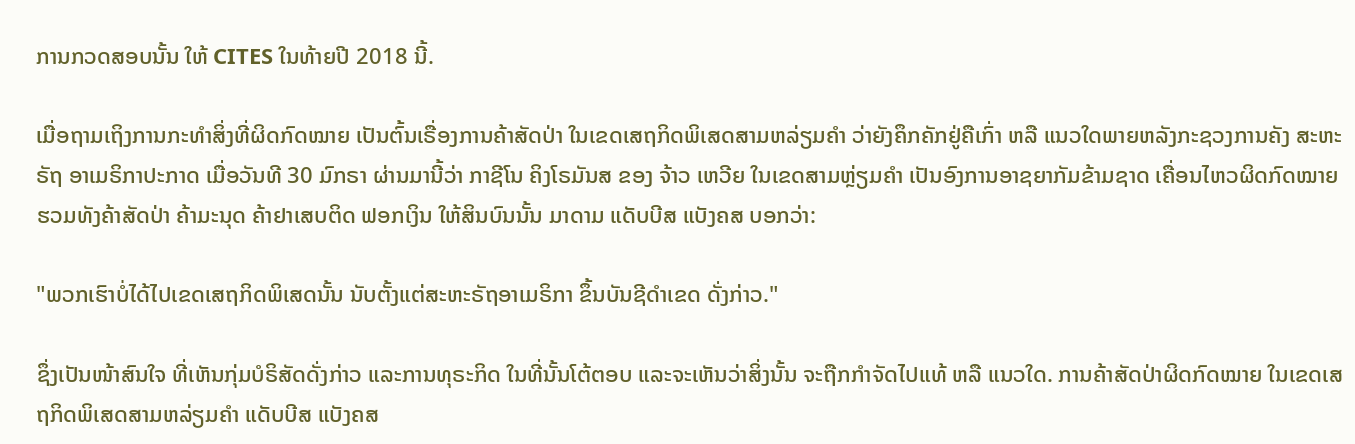ການກວດສອບນັ້ນ ໃຫ້ CITES ໃນທ້າຍປີ 2018 ນີ້.

ເມື່ອຖາມເຖິງການກະທໍາສິ່ງທີ່ຜິດກົດໝາຍ ເປັນຕົ້ນເຣື່ອງການຄ້າສັດປ່າ ໃນເຂດເສຖກິດພິເສດສາມຫລ່ຽມຄໍາ ວ່າຍັງຄຶກຄັກຢູ່ຄືເກົ່າ ຫລື ແນວໃດພາຍຫລັງກະຊວງການຄັງ ສະຫະຣັຖ ອາເມຣິກາປະກາດ ເມື່ອວັນທີ 30 ມົກຣາ ຜ່ານມານີ້ວ່າ ກາຊີໂນ ຄິງໂຣມັນສ ຂອງ ຈ້າວ ເຫວີຍ ໃນເຂດສາມຫຼ່ຽມຄໍາ ເປັນອົງການອາຊຍາກັມຂ້າມຊາດ ເຄື່ອນໄຫວຜິດກົດໝາຍຮວມທັງຄ້າສັດປ່າ ຄ້າມະນຸດ ຄ້າຢາເສບຕິດ ຟອກເງິນ ໃຫ້ສິນບົນນັ້ນ ມາດາມ ແດັບບີສ ແບັງຄສ ບອກວ່າ:

"ພວກເຮົາບໍ່ໄດ້ໄປເຂດເສຖກິດພິເສດນັ້ນ ນັບຕັ້ງແຕ່ສະຫະຣັຖອາເມຣິກາ ຂຶ້ນບັນຊີດໍາເຂດ ດັ່ງກ່າວ."

ຊຶ່ງເປັນໜ້າສົນໃຈ ທີ່ເຫັນກຸ່ມບໍຣິສັດດັ່ງກ່າວ ແລະການທຸຣະກິດ ໃນທີ່ນັ້ນໂຕ້ຕອບ ແລະຈະເຫັນວ່າສິ່ງນັ້ນ ຈະຖືກກໍາຈັດໄປແທ້ ຫລື ແນວໃດ. ການຄ້າສັດປ່າຜິດກົດໝາຍ ໃນເຂດເສຖກິດພິເສດສາມຫລ່ຽມຄໍາ ແດັບບີສ ແບັງຄສ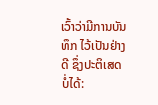ເວົ້າວ່າມີການບັນທຶກ ໄວ້ເປັນຢ່າງດີ ຊຶ່ງປະຕິເສດ ບໍ່ໄດ້: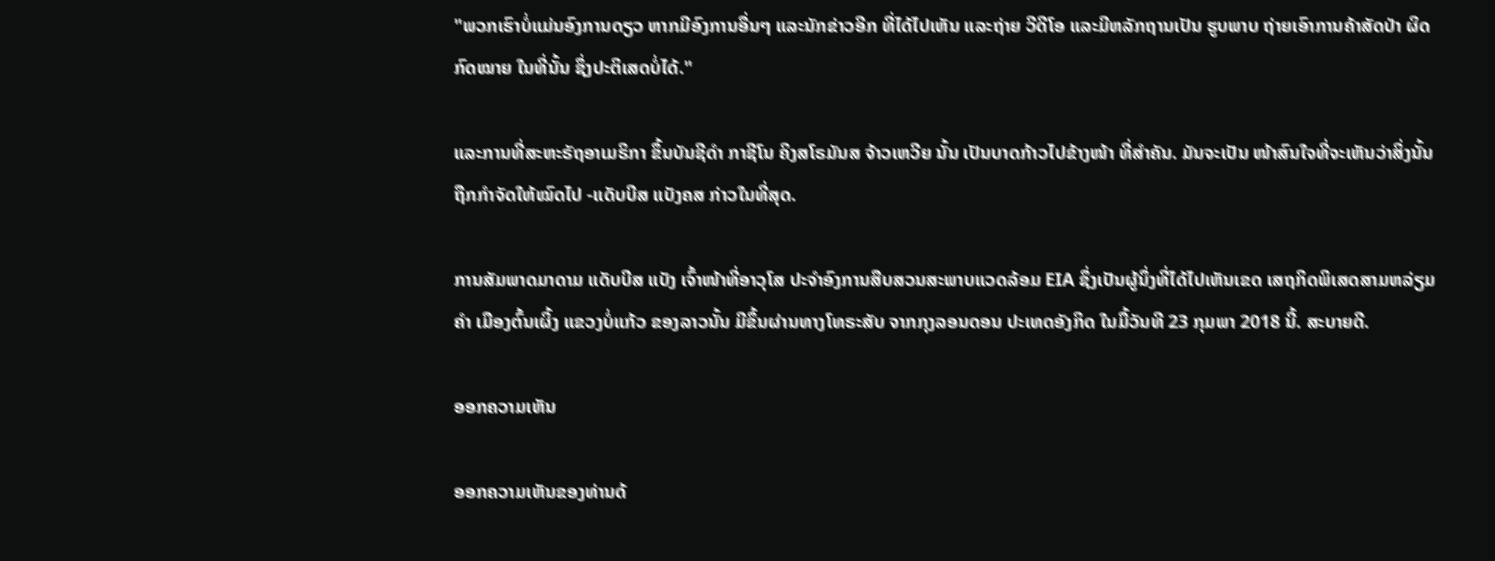"ພວກເຮົາບໍ່ແມ່ນອົງການດຽວ ຫາກມີອົງການອື່ນໆ ແລະນັກຂ່າວອີກ ທີ່ໄດ້ໄປເຫັນ ແລະຖ່າຍ ວີດີໂອ ແລະມີຫລັກຖານເປັນ ຮູບພາບ ຖ່າຍເອົາການຄ້າສັດປ່າ ຜິດກົດໝາຍ ໃນທີ່ນັ້ນ ຊຶ່ງປະຕິເສດບໍ່ໄດ້."

ແລະການທີ່ສະຫະຣັຖອາເມຣິກາ ຂຶ້ນບັນຊີດໍາ ກາຊີໂນ ຄິງສໂຣມັນສ ຈ້າວເຫວີຍ ນັ້ນ ເປັນບາດກ້າວໄປຂ້າງໜ້າ ທີ່ສໍາຄັນ. ມັນຈະເປັນ ໜ້າສົນໃຈທີ່ຈະເຫັນວ່າສິ່ງນັ້ນ ຖືກກໍາຈັດໃຫ້ໝົດໄປ -ແດັບບີສ ແບັງຄສ ກ່າວໃນທີ່ສຸດ.

ການສັມພາດມາດາມ ແດັບບີສ ແບັງ ເຈົ້າໜ້າທີ່ອາວຸໂສ ປະຈໍາອົງການສືບສວນສະພາບແວດລ້ອມ EIA ຊຶ່ງເປັນຜູ້ນຶ່ງທີ່ໄດ້ໄປເຫັນເຂດ ເສຖກິດພິເສດສາມຫລ່ຽມຄໍາ ເມືອງຕົ້ນເຜິ້ງ ແຂວງບໍ່ແກ້ວ ຂອງລາວນັ້ນ ມີຂຶ້ນຜ່ານທາງໂທຣະສັບ ຈາກກຸງລອນດອນ ປະເທດອັງກິດ ໃນມື້ວັນທີ 23 ກຸມພາ 2018 ນີ້. ສະບາຍດີ.

ອອກຄວາມເຫັນ

ອອກຄວາມເຫັນຂອງທ່ານດ້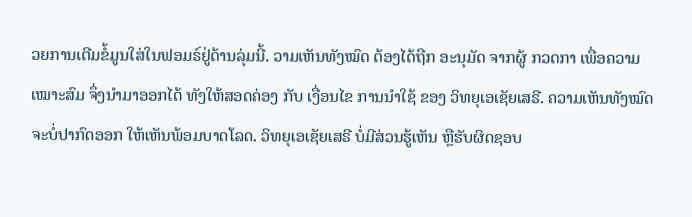ວຍການເຕີມຂໍ້ມູນໃສ່ໃນຟອມຣ໌ຢູ່ດ້ານລຸ່ມນີ້. ວາມເຫັນທັງໝົດ ຕ້ອງໄດ້ຖືກ ອະນຸມັດ ຈາກຜູ້ ກວດກາ ເພື່ອຄວາມເໝາະສົມ ຈຶ່ງນໍາມາອອກໄດ້ ທັງໃຫ້ສອດຄ່ອງ ກັບ ເງື່ອນໄຂ ການນຳໃຊ້ ຂອງ ວິທຍຸເອເຊັຍເສຣີ. ຄວາມເຫັນທັງໝົດ ຈະບໍ່ປາກົດອອກ ໃຫ້ເຫັນພ້ອມບາດໂລດ. ວິທຍຸເອເຊັຍເສຣີ ບໍ່ມີສ່ວນຮູ້ເຫັນ ຫຼືຮັບຜິດຊອບ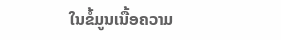ໃນຂໍ້ມູນເນື້ອຄວາມ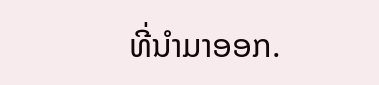ທີ່ນໍາມາອອກ.